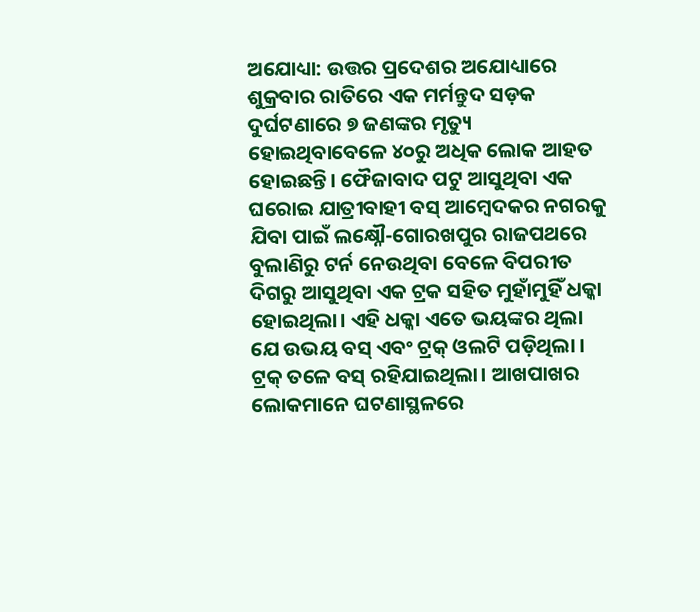ଅଯୋଧ୍ୟା: ଉତ୍ତର ପ୍ରଦେଶର ଅଯୋଧ୍ୟାରେ ଶୁକ୍ରବାର ରାତିରେ ଏକ ମର୍ମନ୍ତୁଦ ସଡ଼କ ଦୁର୍ଘଟଣାରେ ୭ ଜଣଙ୍କର ମୃତ୍ୟୁ ହୋଇଥିବାବେଳେ ୪୦ରୁ ଅଧିକ ଲୋକ ଆହତ ହୋଇଛନ୍ତି। ଫୈଜାବାଦ ପଟୁ ଆସୁଥିବା ଏକ ଘରୋଇ ଯାତ୍ରୀବାହୀ ବସ୍ ଆମ୍ବେଦକର ନଗରକୁ ଯିବା ପାଇଁ ଲକ୍ଷ୍ନୌ-ଗୋରଖପୁର ରାଜପଥରେ ବୁଲାଣିରୁ ଟର୍ନ ନେଉଥିବା ବେଳେ ବିପରୀତ ଦିଗରୁ ଆସୁଥିବା ଏକ ଟ୍ରକ ସହିତ ମୁହାଁମୁହିଁ ଧକ୍କା ହୋଇଥିଲା। ଏହି ଧକ୍କା ଏତେ ଭୟଙ୍କର ଥିଲା ଯେ ଉଭୟ ବସ୍ ଏବଂ ଟ୍ରକ୍ ଓଲଟି ପଡ଼ିଥିଲା । ଟ୍ରକ୍ ତଳେ ବସ୍ ରହିଯାଇଥିଲା। ଆଖପାଖର ଲୋକମାନେ ଘଟଣାସ୍ଥଳରେ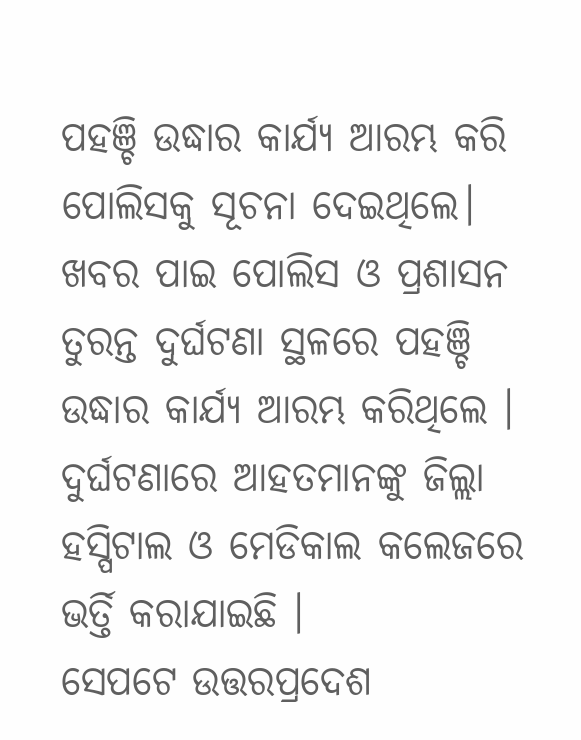ପହଞ୍ଚି ଉଦ୍ଧାର କାର୍ଯ୍ୟ ଆରମ୍ଭ କରି ପୋଲିସକୁ ସୂଚନା ଦେଇଥିଲେ।
ଖବର ପାଇ ପୋଲିସ ଓ ପ୍ରଶାସନ ତୁରନ୍ତ ଦୁର୍ଘଟଣା ସ୍ଥଳରେ ପହଞ୍ଚି ଉଦ୍ଧାର କାର୍ଯ୍ୟ ଆରମ୍ଭ କରିଥିଲେ । ଦୁର୍ଘଟଣାରେ ଆହତମାନଙ୍କୁ ଜିଲ୍ଲା ହସ୍ପିଟାଲ ଓ ମେଡିକାଲ କଲେଜରେ ଭର୍ତ୍ତି କରାଯାଇଛି ।
ସେପଟେ ଉତ୍ତରପ୍ରଦେଶ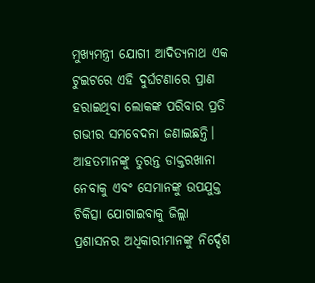ମୁଖ୍ୟମନ୍ତ୍ରୀ ଯୋଗୀ ଆଦିତ୍ୟନାଥ ଏକ ଟୁଇଟରେ ଏହି ଦୁର୍ଘଟଣାରେ ପ୍ରାଣ ହରାଇଥିବା ଲୋକଙ୍କ ପରିବାର ପ୍ରତି ଗଭୀର ସମବେଦନା ଜଣାଇଛନ୍ତି। ଆହତମାନଙ୍କୁ ତୁରନ୍ତ ଡାକ୍ତରଖାନା ନେବାକୁ ଏବଂ ସେମାନଙ୍କୁ ଉପଯୁକ୍ତ ଚିକିତ୍ସା ଯୋଗାଇବାକୁ ଜିଲ୍ଲା ପ୍ରଶାସନର ଅଧିକାରୀମାନଙ୍କୁ ନିର୍ଦ୍ଦେଶ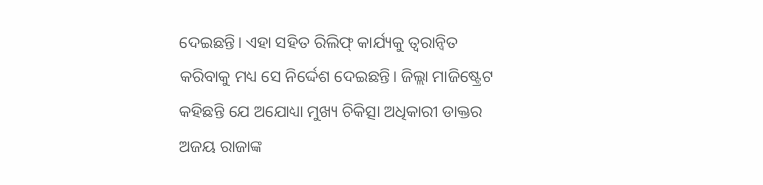ଦେଇଛନ୍ତି। ଏହା ସହିତ ରିଲିଫ୍ କାର୍ଯ୍ୟକୁ ତ୍ୱରାନ୍ୱିତ କରିବାକୁ ମଧ୍ୟ ସେ ନିର୍ଦ୍ଦେଶ ଦେଇଛନ୍ତି। ଜିଲ୍ଲା ମାଜିଷ୍ଟ୍ରେଟ କହିଛନ୍ତି ଯେ ଅଯୋଧ୍ୟା ମୁଖ୍ୟ ଚିକିତ୍ସା ଅଧିକାରୀ ଡାକ୍ତର ଅଜୟ ରାଜାଙ୍କ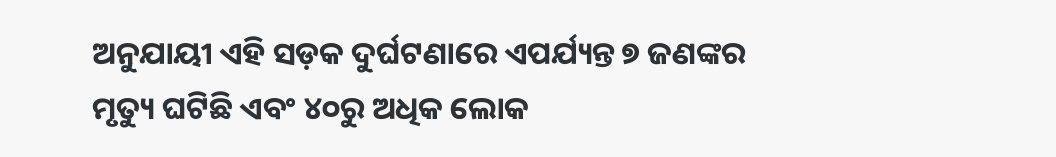ଅନୁଯାୟୀ ଏହି ସଡ଼କ ଦୁର୍ଘଟଣାରେ ଏପର୍ଯ୍ୟନ୍ତ ୭ ଜଣଙ୍କର ମୃତ୍ୟୁ ଘଟିଛି ଏବଂ ୪୦ରୁ ଅଧିକ ଲୋକ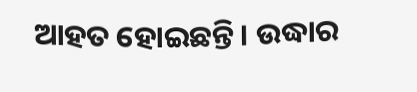ଆହତ ହୋଇଛନ୍ତି। ଉଦ୍ଧାର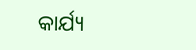କାର୍ଯ୍ୟ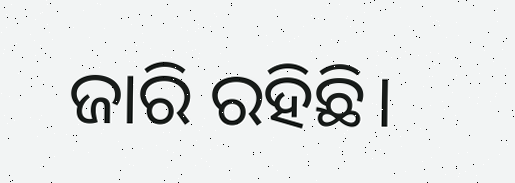ଜାରି ରହିଛି।